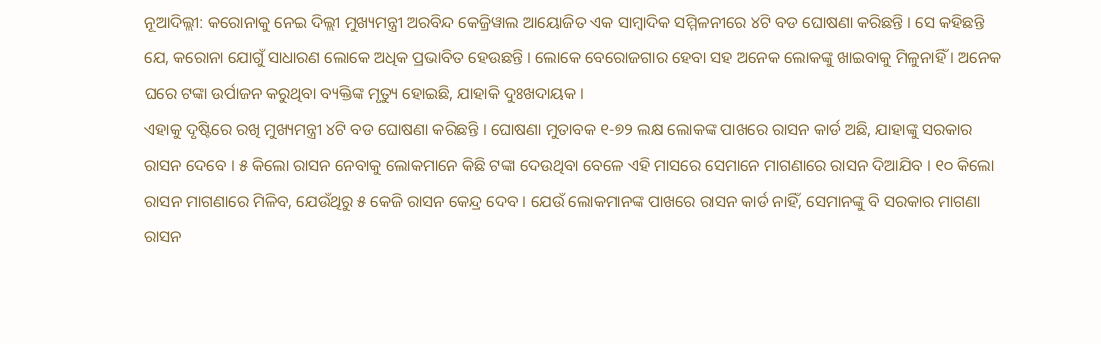ନୂଆଦିଲ୍ଲୀ: କରୋନାକୁ ନେଇ ଦିଲ୍ଲୀ ମୁଖ୍ୟମନ୍ତ୍ରୀ ଅରବିନ୍ଦ କେଜ୍ରିୱାଲ ଆୟୋଜିତ ଏକ ସାମ୍ବାଦିକ ସମ୍ମିଳନୀରେ ୪ଟି ବଡ ଘୋଷଣା କରିଛନ୍ତି । ସେ କହିଛନ୍ତି ଯେ, କରୋନା ଯୋଗୁଁ ସାଧାରଣ ଲୋକେ ଅଧିକ ପ୍ରଭାବିତ ହେଉଛନ୍ତି । ଲୋକେ ବେରୋଜଗାର ହେବା ସହ ଅନେକ ଲୋକଙ୍କୁ ଖାଇବାକୁ ମିଳୁନାହିଁ । ଅନେକ ଘରେ ଟଙ୍କା ଉର୍ପାଜନ କରୁଥିବା ବ୍ୟକ୍ତିଙ୍କ ମୃତ୍ୟୁ ହୋଇଛି, ଯାହାକି ଦୁଃଖଦାୟକ ।
ଏହାକୁ ଦୃଷ୍ଟିରେ ରଖି ମୁଖ୍ୟମନ୍ତ୍ରୀ ୪ଟି ବଡ ଘୋଷଣା କରିଛନ୍ତି । ଘୋଷଣା ମୁତାବକ ୧-୭୨ ଲକ୍ଷ ଲୋକଙ୍କ ପାଖରେ ରାସନ କାର୍ଡ ଅଛି, ଯାହାଙ୍କୁ ସରକାର ରାସନ ଦେବେ । ୫ କିଲୋ ରାସନ ନେବାକୁ ଲୋକମାନେ କିଛି ଟଙ୍କା ଦେଉଥିବା ବେଳେ ଏହି ମାସରେ ସେମାନେ ମାଗଣାରେ ରାସନ ଦିଆଯିବ । ୧୦ କିଲୋ ରାସନ ମାଗଣାରେ ମିଳିବ, ଯେଉଁଥିରୁ ୫ କେଜି ରାସନ କେନ୍ଦ୍ର ଦେବ । ଯେଉଁ ଲୋକମାନଙ୍କ ପାଖରେ ରାସନ କାର୍ଡ ନାହିଁ, ସେମାନଙ୍କୁ ବି ସରକାର ମାଗଣା ରାସନ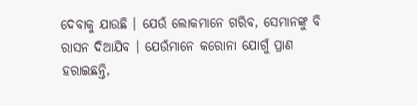ଦେବାକୁ ଯାଉଛି । ଯେଉଁ ଲୋକମାନେ ଗରିବ, ସେମାନଙ୍କୁ ବି ରାସନ ଦିଆଯିବ । ଯେଉଁମାନେ କରୋନା ଯୋଗୁଁ ପ୍ରାଣ ହରାଇଛନ୍ତି,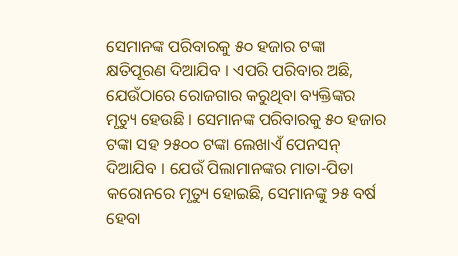ସେମାନଙ୍କ ପରିବାରକୁ ୫୦ ହଜାର ଟଙ୍କା କ୍ଷତିପୂରଣ ଦିଆଯିବ । ଏପରି ପରିବାର ଅଛି, ଯେଉଁଠାରେ ରୋଜଗାର କରୁଥିବା ବ୍ୟକ୍ତିଙ୍କର ମୃତ୍ୟୁ ହେଉଛି । ସେମାନଙ୍କ ପରିବାରକୁ ୫୦ ହଜାର ଟଙ୍କା ସହ ୨୫୦୦ ଟଙ୍କା ଲେଖାଏଁ ପେନସନ୍ ଦିଆଯିବ । ଯେଉଁ ପିଲାମାନଙ୍କର ମାତା-ପିତା କରୋନରେ ମୃତ୍ୟୁ ହୋଇଛି, ସେମାନଙ୍କୁ ୨୫ ବର୍ଷ ହେବା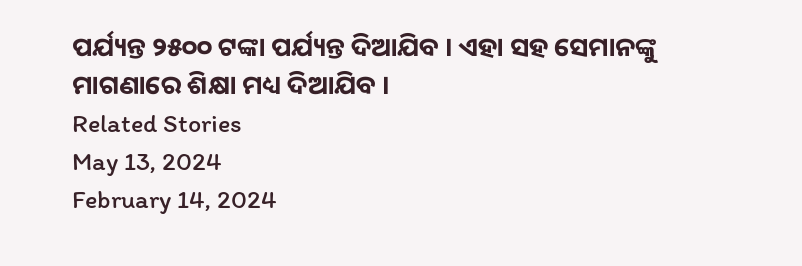ପର୍ଯ୍ୟନ୍ତ ୨୫୦୦ ଟଙ୍କା ପର୍ଯ୍ୟନ୍ତ ଦିଆଯିବ । ଏହା ସହ ସେମାନଙ୍କୁ ମାଗଣାରେ ଶିକ୍ଷା ମଧ୍ୟ ଦିଆଯିବ ।
Related Stories
May 13, 2024
February 14, 2024